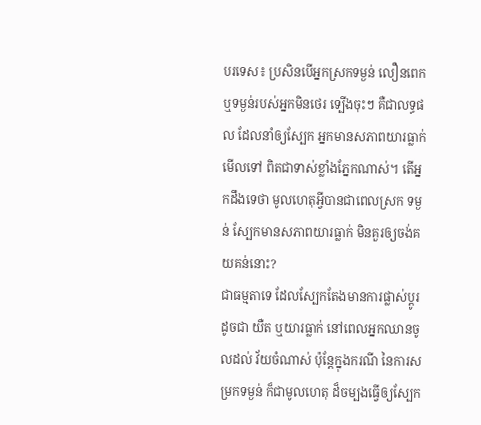បរទេស៖ ប្រសិនបើអ្នកស្រកទម្ងន់ លឿនពេក ឬទម្ងន់របស់អ្នកមិនថេរ ទ្បើងចុះៗ គឺជាលទ្ធផល ដែលនាំឲ្យស្បែក អ្នកមានសភាពយារធ្លាក់មើលទៅ ពិតជាទាស់ខ្លាំងភ្នែកណាស់។ តើអ្នកដឹងទេថា មូលហេតុអ្វីបានជាពេលស្រក ទម្ងន់ ស្បែកមានសភាពយារធ្លាក់ មិនគួរឲ្យចង់គយគន់នោះ?
ជាធម្មតាទេ ដែលស្បែកតែងមានការផ្លាស់ប្តូរ ដូចជា យឺត ឬយារធ្លាក់ នៅពេលអ្នកឈានចូលដល់ វ័យចំណាស់ ប៉ុន្តែក្នុងករណី នៃការសម្រកទម្ងន់ ក៏ជាមូលហេតុ ដ៏ចម្បងធ្វើឲ្យស្បែក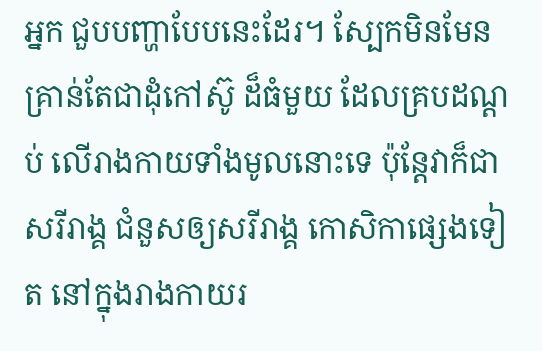អ្នក ជួបបញ្ហាបែបនេះដែរ។ ស្បែកមិនមែន គ្រាន់តែជាដុំកៅស៊ូ ដ៏ធំមួយ ដែលគ្របដណ្ដប់ លើរាងកាយទាំងមូលនោះទេ ប៉ុន្តែវាក៏ជាសរីរាង្គ ជំនួសឲ្យសរីរាង្គ កោសិកាផ្សេងទៀត នៅក្នុងរាងកាយរ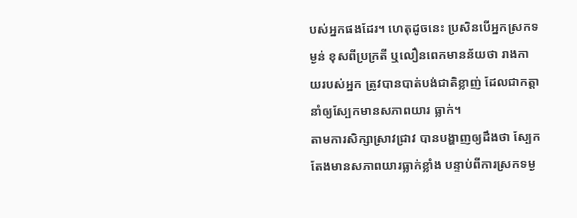បស់អ្នកផងដែរ។ ហេតុដូចនេះ ប្រសិនបើអ្នកស្រកទម្ងន់ ខុសពីប្រក្រតី ឬលឿនពេកមានន័យថា រាងកាយរបស់អ្នក ត្រូវបានបាត់បង់ជាតិខ្លាញ់ ដែលជាកត្តា នាំឲ្យស្បែកមានសភាពយារ ធ្លាក់។
តាមការសិក្សាស្រាវជ្រាវ បានបង្ហាញឲ្យដឹងថា ស្បែកតែងមានសភាពយារធ្លាក់ខ្លាំង បន្ទាប់ពីការស្រកទម្ង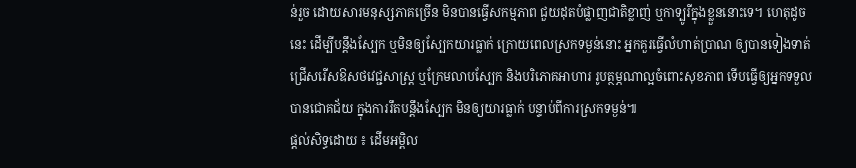ន់រួច ដោយសារមនុស្សភាគច្រើន មិនបានធ្វើសកម្មភាព ជួយដុតបំផ្លាញជាតិខ្លាញ់ ឬកាទ្បូរីក្នុងខ្លួននោះទេ។ ហេតុដូចនេះ ដើម្បីបន្តឹងស្បែក ឬមិនឲ្យស្បែកយារធ្លាក់ ក្រោយពេលស្រកទម្ងន់នោះ អ្នកគួរធ្វើលំហាត់ប្រាណ ឲ្យបានទៀងទាត់ ជ្រើសរើសឱសថវេជ្ជសាស្រ្ត ឬក្រែមលាបស្បែក និងបរិភោគអាហារ រូបត្ថម្ភណាល្អចំពោះសុខភាព ទើបធ្វើឲ្យអ្នកទទួលបានជោគជ័យ ក្នុងការរឹតបន្តឹងស្បែក មិនឲ្យយារធ្លាក់ បន្ទាប់ពីការស្រកទម្ងន់៕
ផ្តល់សិទ្ធដោយ ៖ ដើមអម្ពិល